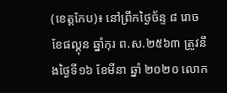(ខេត្តកែប)៖ នៅព្រឹកថ្ងៃច័ន្ទ ៨ រោច ខែផល្គុន ឆ្នាំកុរ ព.ស.២៥៦៣ ត្រូវនឹងថ្ងៃទី១៦ ខែមីនា ឆ្នាំ ២០២០ លោក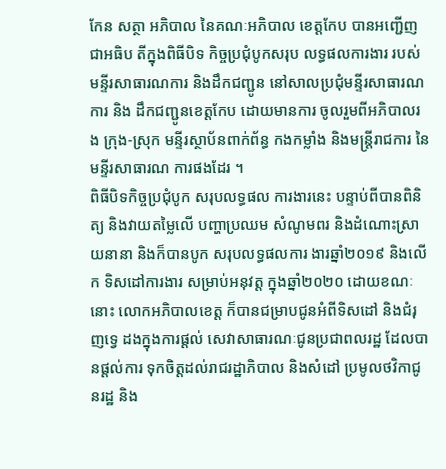កែន សត្ថា អភិបាល នៃគណៈអភិបាល ខេត្តកែប បានអញ្ជើញជាអធិប តីក្នុងពិធីបិទ កិច្ចប្រជុំបូកសរុប លទ្ធផលការងារ របស់មន្ទីរសាធារណការ និងដឹកជញ្ជូន នៅសាលប្រជុំមន្ទីរសាធារណការ និង ដឹកជញ្ជូនខេត្តកែប ដោយមានការ ចូលរួមពីអភិបាលរង ក្រុង-ស្រុក មន្ទីរស្ថាប័នពាក់ព័ន្ធ កងកម្លាំង និងមន្ត្រីរាជការ នៃមន្ទីរសាធារណ ការផងដែរ ។
ពិធីបិទកិច្ចប្រជុំបូក សរុបលទ្ធផល ការងារនេះ បន្ទាប់ពីបានពិនិត្យ និងវាយតម្លៃលើ បញ្ហាប្រឈម សំណូមពរ និងដំណោះស្រាយនានា និងក៏បានបូក សរុបលទ្ធផលការ ងារឆ្នាំ២០១៩ និងលើក ទិសដៅការងារ សម្រាប់អនុវត្ត ក្នុងឆ្នាំ២០២០ ដោយខណៈនោះ លោកអភិបាលខេត្ត ក៏បានជម្រាបជូនអំពីទិសដៅ និងជំរុញទ្វេ ដងក្នុងការផ្តល់ សេវាសាធារណៈជូនប្រជាពលរដ្ឋ ដែលបានផ្តល់ការ ទុកចិត្តដល់រាជរដ្ឋាភិបាល និងសំដៅ ប្រមូលថវិកាជូនរដ្ឋ និង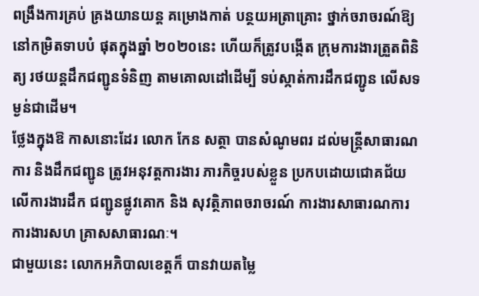ពង្រឹងការគ្រប់ គ្រងយានយន្ត គម្រោងកាត់ បន្ថយអត្រាគ្រោះ ថ្នាក់ចរាចរណ៍ឱ្យ នៅកម្រិតទាបបំ ផុតក្នុងឆ្នាំ ២០២០នេះ ហើយក៏ត្រូវបង្កើត ក្រុមការងារត្រួតពិនិត្យ រថយន្តដឹកជញ្ជូនទំនិញ តាមគោលដៅដើម្បី ទប់ស្កាត់ការដឹកជញ្ជូន លើសទម្ងន់ជាដើម។
ថ្លែងក្នុងឱ កាសនោះដែរ លោក កែន សត្ថា បានសំណូមពរ ដល់មន្ត្រីសាធារណការ និងដឹកជញ្ជូន ត្រូវអនុវត្តការងារ ភារកិច្ចរបស់ខ្លួន ប្រកបដោយជោគជ័យ លើការងារដឹក ជញ្ជូនផ្លូវគោក និង សុវត្ថិភាពចរាចរណ៍ ការងារសាធារណការ ការងារសហ គ្រាសសាធារណៈ។
ជាមួយនេះ លោកអភិបាលខេត្តក៏ បានវាយតម្លៃ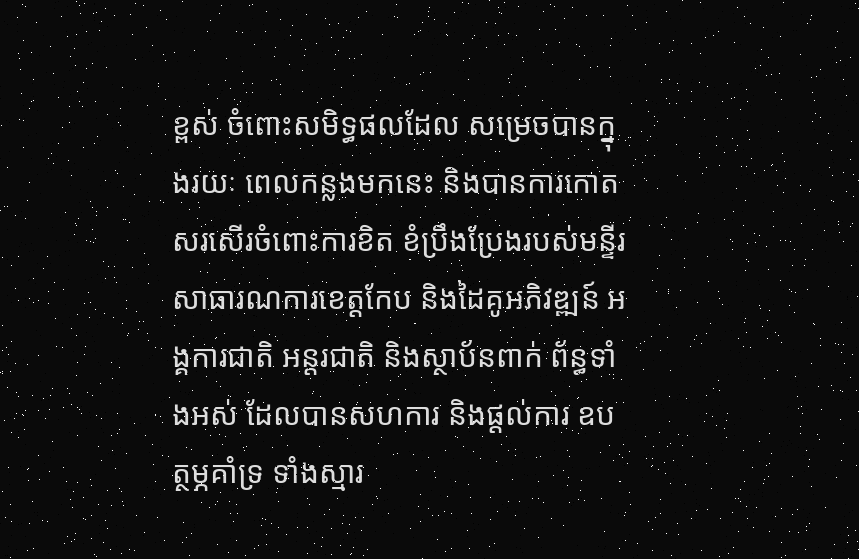ខ្ពស់ ចំពោះសមិទ្ធផលដែល សម្រេចបានក្នុងរយៈ ពេលកន្លងមកនេះ និងបានការកោត សរសើរចំពោះការខិត ខំប្រឹងប្រែងរបស់មន្ទីរ សាធារណការខេត្តកែប និងដៃគូអភិវឌ្ឍន៍ អង្គការជាតិ អន្តរជាតិ និងស្ថាប័នពាក់ ព័ន្ធទាំងអស់ ដែលបានសហការ និងផ្តល់ការ ឧបត្ថម្ភគាំទ្រ ទាំងស្មារ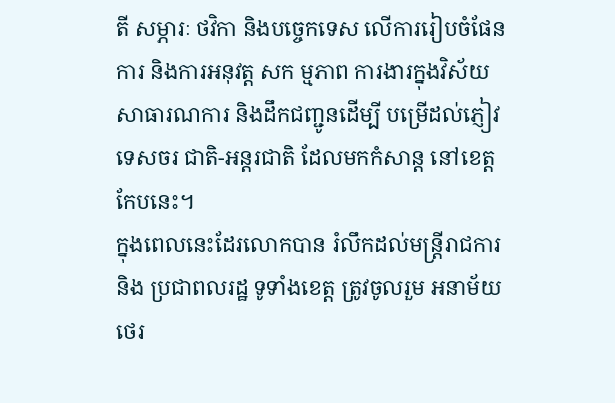តី សម្ភារៈ ថវិកា និងបច្ចេកទេស លើការរៀបចំផែនការ និងការអនុវត្ត សក ម្មភាព ការងារក្នុងវិស័យ សាធារណការ និងដឹកជញ្ជូនដើម្បី បម្រើដល់ភ្ញៀវទេសចរ ជាតិ-អន្តរជាតិ ដែលមកកំសាន្ត នៅខេត្តកែបនេះ។
ក្នុងពេលនេះដែរលោកបាន រំលឹកដល់មន្ត្រីរាជការ និង ប្រជាពលរដ្ឋ ទូទាំងខេត្ត ត្រូវចូលរួម អនាម័យ ថេរ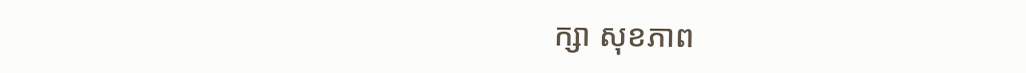ក្សា សុខភាព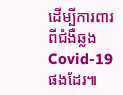ដើម្បីការពារ ពីជំងឺឆ្លង Covid-19 ផងដែរ៕